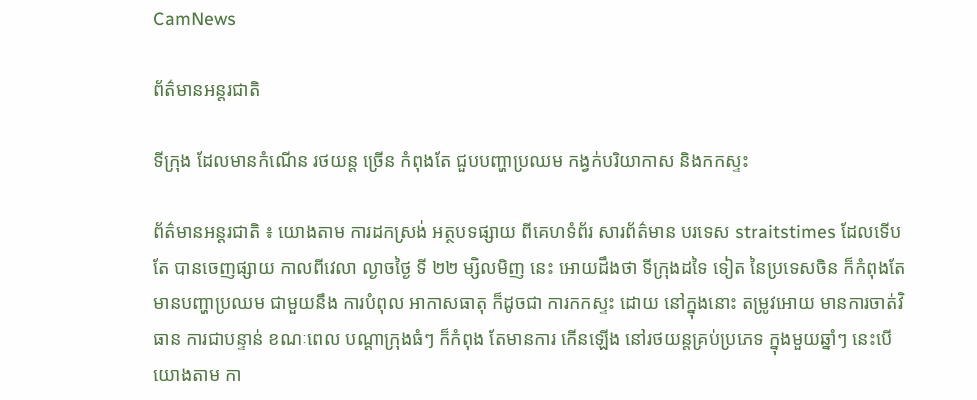CamNews

ព័ត៌មានអន្តរជាតិ

ទីក្រុង ដែលមានកំណើន រថយន្ត ច្រើន កំពុងតែ ជួបបញ្ហាប្រឈម កង្វក់បរិយាកាស និងកកស្ទះ

ព័ត៌មានអន្តរជាតិ ៖ យោងតាម ការដកស្រង់ អត្ថបទផ្សាយ ពីគេហទំព័រ សារព័ត៌មាន បរទេស straitstimes ដែលទើបតែ បានចេញផ្សាយ កាលពីវេលា ល្ងាចថ្ងៃ ទី ២២ ម្សិលមិញ នេះ អោយដឹងថា ទីក្រុងដទៃ ទៀត នៃប្រទេសចិន ក៏កំពុងតែ មានបញ្ហាប្រឈម ជាមួយនឹង ការបំពុល អាកាសធាតុ ក៏ដូចជា ការកកស្ទះ ដោយ នៅក្នុងនោះ តម្រូវអោយ មានការចាត់វិធាន ការជាបន្ទាន់ ខណៈពេល បណ្តាក្រុងធំៗ ក៏កំពុង តែមានការ កើនឡើង នៅរថយន្តគ្រប់ប្រភេទ ក្នុងមួយឆ្នាំៗ នេះបើយោងតាម កា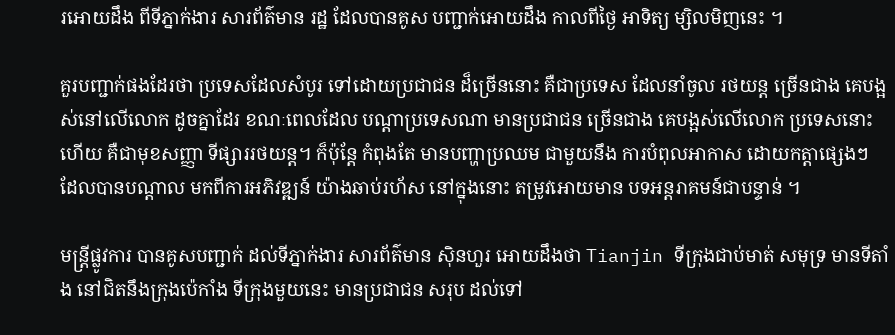រអោយដឹង ពីទីភ្នាក់ងារ សារព័ត៌មាន រដ្ឋ ដែលបានគូស បញ្ជាក់អោយដឹង កាលពីថ្ងៃ អាទិត្យ ម្សិលមិញនេះ ។

គួរបញ្ជាក់ផងដែរថា ប្រទេសដែលសំបូរ ទៅដោយប្រជាជន ដ៏ច្រើននោះ គឺជាប្រទេស ដែលនាំចូល រថយន្ត ច្រើនជាង គេបង្អស់នៅលើលោក ដូចគ្នាដែរ ខណៈពេលដែល បណ្តាប្រទេសណា មានប្រជាជន ច្រើនជាង គេបង្អស់លើលោក ប្រទេសនោះហើយ គឺជាមុខសញ្ញា ទីផ្សាររថយន្ត។ ក៏ប៉ុន្តែ កំពុងតែ មានបញ្ហាប្រឈម ជាមួយនឹង ការបំពុលអាកាស ដោយកត្តាផ្សេងៗ ដែលបានបណ្តាល មកពីការអភិវឌ្ឍន៍ យ៉ាងឆាប់រហ័ស នៅក្នុងនោះ តម្រូវអោយមាន បទអន្តរាគមន៍ជាបន្ទាន់ ។

មន្រ្តីផ្លូវការ បានគូសបញ្ជាក់ ដល់ទីភ្នាក់ងារ សារព័ត៌មាន ស៊ិនហួរ អោយដឹងថា Tianjin ទីក្រុងជាប់មាត់ សមុទ្រ មានទីតាំង នៅជិតនឹងក្រុងប៉េកាំង ទីក្រុងមួយនេះ មានប្រជាជន សរុប ដល់ទៅ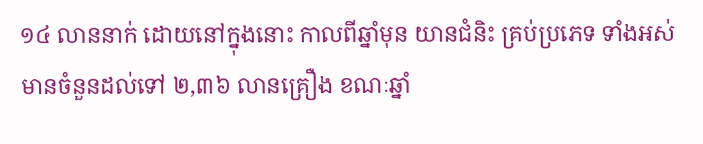១៤ លាននាក់ ដោយនៅក្នុងនោះ កាលពីឆ្នាំមុន យានជំនិះ គ្រប់ប្រភេទ ទាំងអស់ មានចំនួនដល់ទៅ ២,៣៦ លានគ្រឿង ខណៈឆ្នាំ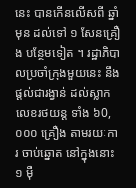នេះ បានកើនលើសពី ឆ្នាំមុន ដល់ទៅ ១ សែនគ្រឿង បន្ថែមទៀត ។ រដ្ឋាភិបាលប្រចាំក្រុងមួយនេះ នឹងផ្តល់ជារង្វាន់ ដល់ស្លាកលេខរថយន្ត ទាំង ៦0,០០០ គ្រឿង តាមរយៈការ ចាប់ឆ្នោត នៅក្នុងនោះ  ១ ម៉ឺ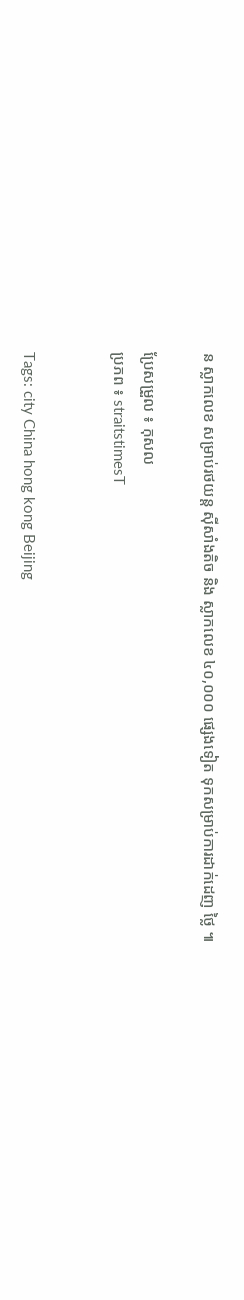ន ស្លាកលេខ សម្រាប់រថយន្ត ស៊ីសាំងតិច និង ស្លាកលេខ ៤០,០០០ ផ្សេងទៀត ទុកសម្រាប់ការដាក់ដេញ ថ្លៃ ៕

ប្រែសម្រួល ៖ កុសល
ប្រភព ៖ straitstimesT


Tags: city China hong kong Beijing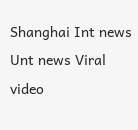Shanghai Int news Unt news Viral video